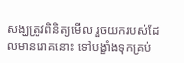សង្ឃត្រូវពិនិត្យមើល រួចយករបស់ដែលមានរោគនោះ ទៅបង្ខាំងទុកគ្រប់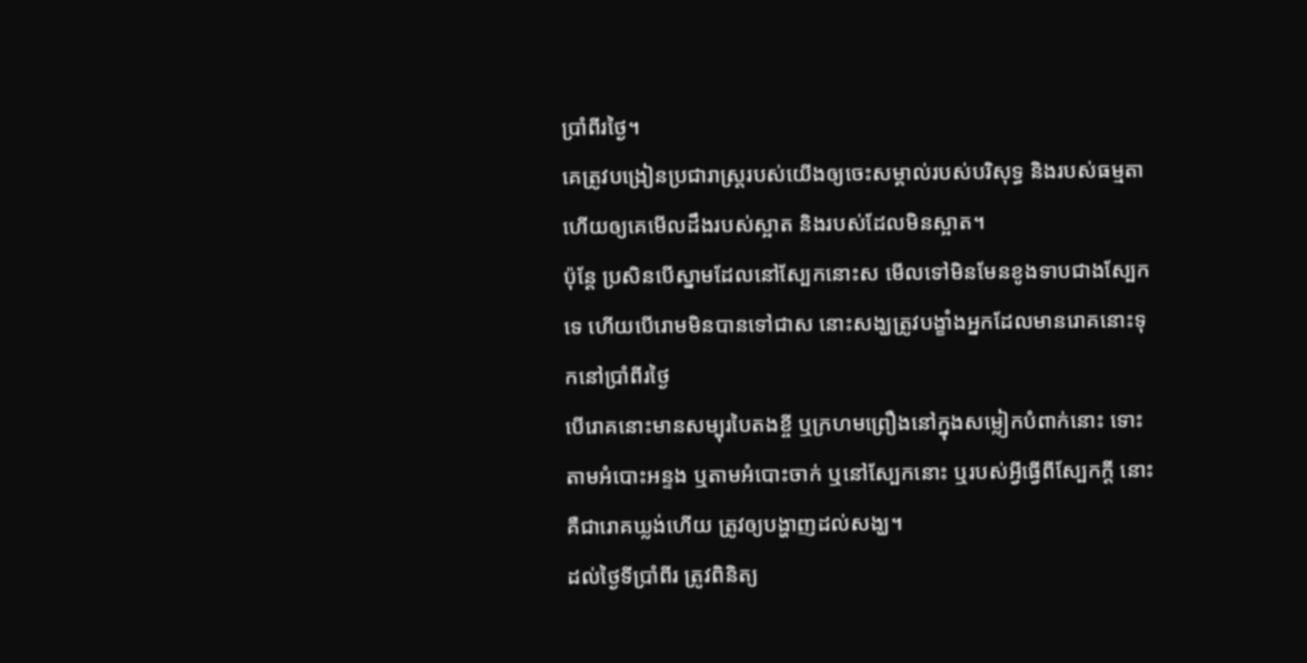ប្រាំពីរថ្ងៃ។
គេត្រូវបង្រៀនប្រជារាស្ត្ររបស់យើងឲ្យចេះសម្គាល់របស់បរិសុទ្ធ និងរបស់ធម្មតា ហើយឲ្យគេមើលដឹងរបស់ស្អាត និងរបស់ដែលមិនស្អាត។
ប៉ុន្តែ ប្រសិនបើស្នាមដែលនៅស្បែកនោះស មើលទៅមិនមែនខូងទាបជាងស្បែកទេ ហើយបើរោមមិនបានទៅជាស នោះសង្ឃត្រូវបង្ខាំងអ្នកដែលមានរោគនោះទុកនៅប្រាំពីរថ្ងៃ
បើរោគនោះមានសម្បុរបៃតងខ្ចី ឬក្រហមព្រឿងនៅក្នុងសម្លៀកបំពាក់នោះ ទោះតាមអំបោះអន្ទង ឬតាមអំបោះចាក់ ឬនៅស្បែកនោះ ឬរបស់អ្វីធ្វើពីស្បែកក្តី នោះគឺជារោគឃ្លង់ហើយ ត្រូវឲ្យបង្ហាញដល់សង្ឃ។
ដល់ថ្ងៃទីប្រាំពីរ ត្រូវពិនិត្យ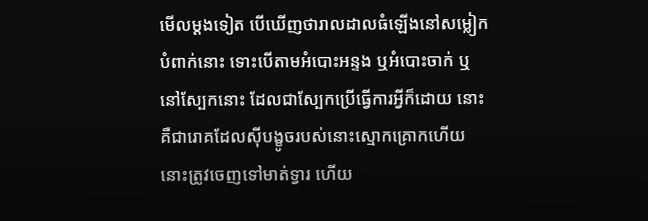មើលម្តងទៀត បើឃើញថារាលដាលធំឡើងនៅសម្លៀកបំពាក់នោះ ទោះបើតាមអំបោះអន្ទង ឬអំបោះចាក់ ឬនៅស្បែកនោះ ដែលជាស្បែកប្រើធ្វើការអ្វីក៏ដោយ នោះគឺជារោគដែលស៊ីបង្ខូចរបស់នោះស្មោកគ្រោកហើយ
នោះត្រូវចេញទៅមាត់ទ្វារ ហើយ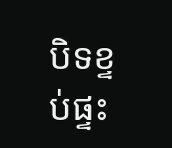បិទខ្ទប់ផ្ទះ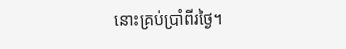នោះគ្រប់ប្រាំពីរថ្ងៃ។